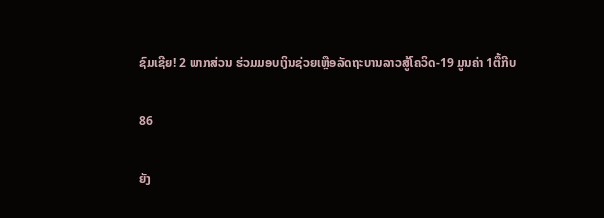ຊົມເຊີຍ! 2 ພາກສ່ວນ ຮ່ວມມອບເງິນຊ່ວຍເຫຼືອລັດຖະບານລາວສູ້ໂຄວິດ-19 ມູນຄ່າ 1ຕື້ກີບ

86

ຍັງ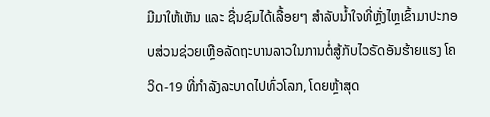ມີມາໃຫ້ເຫັນ ແລະ ຊື່ນຊົມໄດ້ເລື້ອຍໆ ສໍາລັບນໍ້າໃຈທີ່ຫຼັ່ງໄຫຼເຂົ້າມາປະກອບສ່ວນຊ່ວຍເຫຼືອລັດຖະບານລາວໃນການຕໍ່ສູ້ກັບໄວຣັດອັນຮ້າຍແຮງ ໂຄວິດ-19 ທີ່ກໍາລັງລະບາດໄປທົ່ວໂລກ, ໂດຍຫຼ້າສຸດ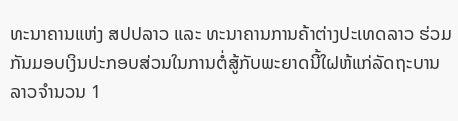ທະນາຄານແຫ່ງ ສປປລາວ ແລະ ທະນາຄານການຄ້າຕ່າງປະເທດລາວ ຮ່ວມກັນມອບເງິນປະກອບສ່ວນໃນການຕໍ່ສູ້ກັບພະຍາດນີ້ໃຝຫ້ແກ່ລັດຖະບານລາວຈໍານວນ 1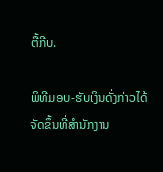ຕື້ກີບ.

ພິທີມອບ-ຮັບເງິນດັ່ງກ່າວໄດ້ຈັດຂຶ້ນທີ່ສຳນັກງານ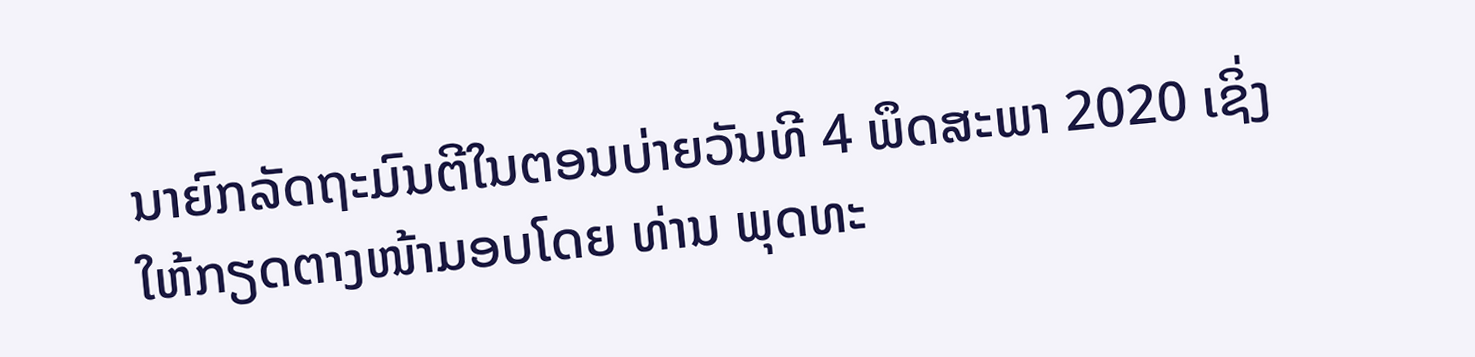ນາຍົກລັດຖະມົນຕີໃນຕອນບ່າຍວັນທີ 4 ພຶດສະພາ 2020 ເຊິ່ງໃຫ້ກຽດຕາງໜ້າມອບໂດຍ ທ່ານ ພຸດທະ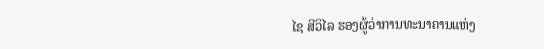ໄຊ ສີວິໄລ ຮອງຜູ້ວ່າການທະນາຄານແຫ່ງ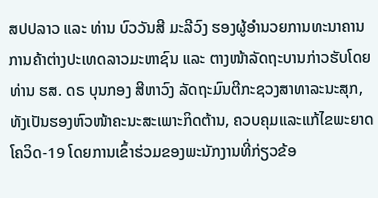ສປປລາວ ແລະ ທ່ານ ບົວວັນສີ ມະລີວົງ ຮອງຜູ້ອຳນວຍການທະນາຄານການຄ້າຕ່າງປະເທດລາວມະຫາຊົນ ແລະ ຕາງໜ້າລັດຖະບານກ່າວຮັບໂດຍ ທ່ານ ຮສ. ດຣ ບຸນກອງ ສີຫາວົງ ລັດຖະມົນຕີກະຊວງສາທາລະນະສຸກ, ທັງເປັນຮອງຫົວໜ້າຄະນະສະເພາະກິດຕ້ານ, ຄວບຄຸມແລະແກ້ໄຂພະຍາດໂຄວິດ-19 ໂດຍການເຂົ້າຮ່ວມຂອງພະນັກງານທີ່ກ່ຽວຂ້ອ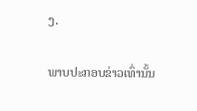ງ.

ພາບປະກອບຂ່າວເທົ່ານັ້ນ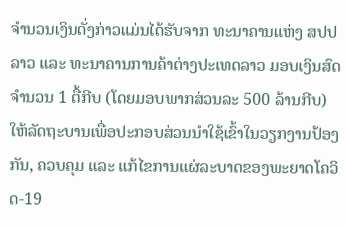ຈໍານວນເງິນດັ່ງກ່າວແມ່ນໄດ້ຮັບຈາກ ທະນາຄານແຫ່ງ ສປປລາວ ແລະ ທະນາຄານການຄ້າຕ່າງປະເທດລາວ ມອບເງິນສົດ ຈຳນວນ 1 ຕື້ກີບ (ໂດຍມອບພາກສ່ວນລະ 500 ລ້ານກີບ) ໃຫ້ລັດຖະບານເພື່ອປະກອບສ່ວນນຳໃຊ້ເຂົ້າໃນວຽກງານປ້ອງກັນ, ຄວບຄຸມ ແລະ ແກ້ໄຂການແຜ່ລະບາດຂອງພະຍາດໂຄວິດ-19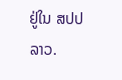ຢູ່ໃນ ສປປ ລາວ.